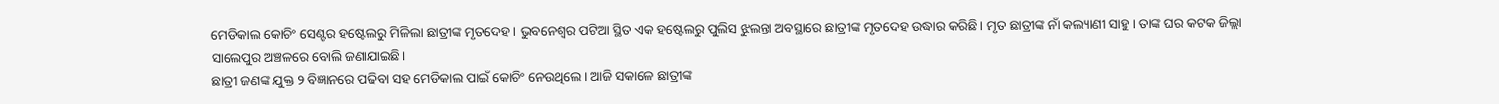ମେଡିକାଲ କୋଚିଂ ସେଣ୍ଟର ହଷ୍ଟେଲରୁ ମିଳିଲା ଛାତ୍ରୀଙ୍କ ମୃତଦେହ। ଭୁବନେଶ୍ୱର ପଟିଆ ସ୍ଥିତ ଏକ ହଷ୍ଟେଲରୁ ପୁଲିସ ଝୁଲନ୍ତା ଅବସ୍ଥାରେ ଛାତ୍ରୀଙ୍କ ମୃତଦେହ ଉଦ୍ଧାର କରିଛି। ମୃତ ଛାତ୍ରୀଙ୍କ ନାଁ କଲ୍ୟାଣୀ ସାହୁ। ତାଙ୍କ ଘର କଟକ ଜିଲ୍ଲା ସାଲେପୁର ଅଞ୍ଚଳରେ ବୋଲି ଜଣାଯାଇଛି।
ଛାତ୍ରୀ ଜଣଙ୍କ ଯୁକ୍ତ ୨ ବିଜ୍ଞାନରେ ପଢିବା ସହ ମେଡିକାଲ ପାଇଁ କୋଚିଂ ନେଉଥିଲେ। ଆଜି ସକାଳେ ଛାତ୍ରୀଙ୍କ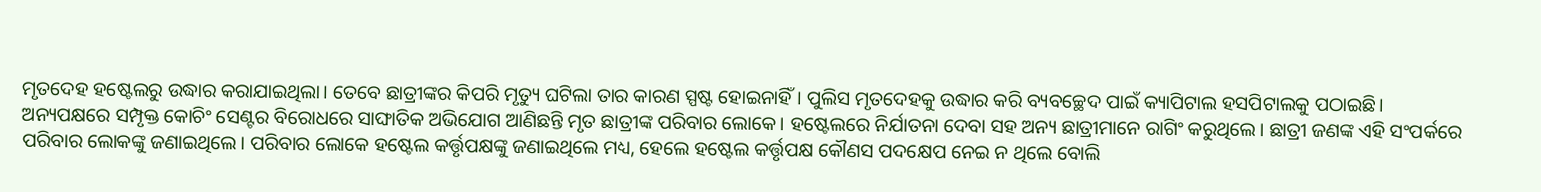ମୃତଦେହ ହଷ୍ଟେଲରୁ ଉଦ୍ଧାର କରାଯାଇଥିଲା। ତେବେ ଛାତ୍ରୀଙ୍କର କିପରି ମୃତ୍ୟୁ ଘଟିଲା ତାର କାରଣ ସ୍ପଷ୍ଟ ହୋଇନାହିଁ। ପୁଲିସ ମୃତଦେହକୁ ଉଦ୍ଧାର କରି ବ୍ୟବଚ୍ଛେଦ ପାଇଁ କ୍ୟାପିଟାଲ ହସପିଟାଲକୁ ପଠାଇଛି।
ଅନ୍ୟପକ୍ଷରେ ସମ୍ପୃକ୍ତ କୋଚିଂ ସେଣ୍ଟର ବିରୋଧରେ ସାଙ୍ଘାତିକ ଅଭିଯୋଗ ଆଣିଛନ୍ତି ମୃତ ଛାତ୍ରୀଙ୍କ ପରିବାର ଲୋକେ। ହଷ୍ଟେଲରେ ନିର୍ଯାତନା ଦେବା ସହ ଅନ୍ୟ ଛାତ୍ରୀମାନେ ରାଗିଂ କରୁଥିଲେ। ଛାତ୍ରୀ ଜଣଙ୍କ ଏହି ସଂପର୍କରେ ପରିବାର ଲୋକଙ୍କୁ ଜଣାଇଥିଲେ। ପରିବାର ଲୋକେ ହଷ୍ଟେଲ କର୍ତ୍ତୃପକ୍ଷଙ୍କୁ ଜଣାଇଥିଲେ ମଧ୍ୟ, ହେଲେ ହଷ୍ଟେଲ କର୍ତ୍ତୃପକ୍ଷ କୌଣସ ପଦକ୍ଷେପ ନେଇ ନ ଥିଲେ ବୋଲି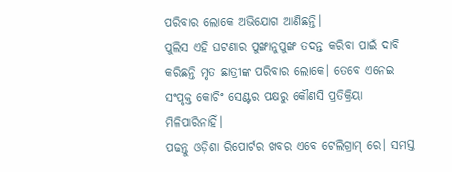ପରିବାର ଲୋକେ ଅଭିଯୋଗ ଆଣିଛନ୍ତି।
ପୁଲିସ ଏହି ଘଟଣାର ପୁଙ୍ଖାନୁପୁଙ୍ଖ ତଦନ୍ତ କରିବା ପାଇଁ ଦାବି କରିଛନ୍ତି ମୃତ ଛାତ୍ରୀଙ୍କ ପରିବାର ଲୋକେ। ତେବେ ଏନେଇ ସଂପୃକ୍ତ କୋଚିଂ ସେଣ୍ଟର ପକ୍ଷରୁ କୌଣସି ପ୍ରତିକ୍ରିୟା ମିଳିପାରିନାହିଁ।
ପଢନ୍ତୁ ଓଡ଼ିଶା ରିପୋର୍ଟର ଖବର ଏବେ ଟେଲିଗ୍ରାମ୍ ରେ। ସମସ୍ତ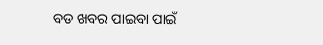ବଡ ଖବର ପାଇବା ପାଇଁ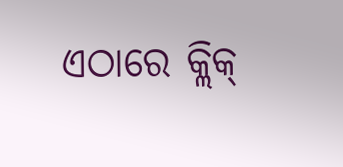ଏଠାରେ କ୍ଲିକ୍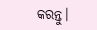କରନ୍ତୁ।